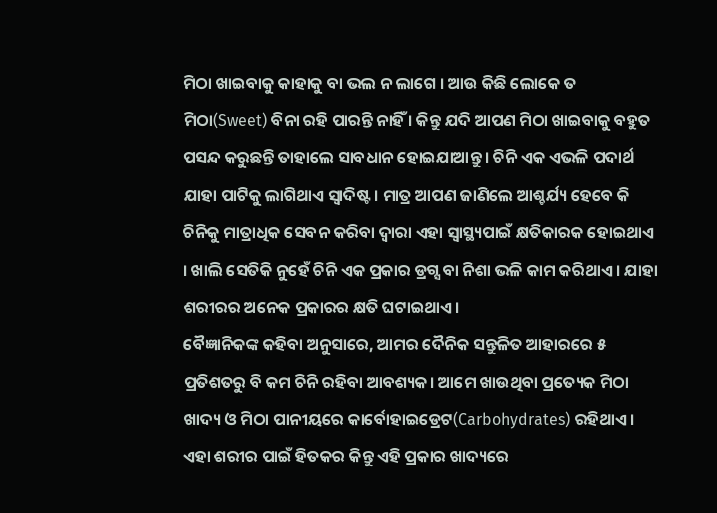ମିଠା ଖାଇବାକୁ କାହାକୁ ବା ଭଲ ନ ଲାଗେ । ଆଉ କିଛି ଲୋକେ ତ ମିଠା(Sweet) ବିନା ରହି ପାରନ୍ତି ନାହିଁ । କିନ୍ତୁ ଯଦି ଆପଣ ମିଠା ଖାଇବାକୁ ବହୁତ ପସନ୍ଦ କରୁଛନ୍ତି ତାହାଲେ ସାବଧାନ ହୋଇଯାଆନ୍ତୁ । ଚିନି ଏକ ଏଭଳି ପଦାର୍ଥ ଯାହା ପାଟିକୁ ଲାଗିଥାଏ ସ୍ୱାଦିଷ୍ଟ। ମାତ୍ର ଆପଣ ଜାଣିଲେ ଆଶ୍ଚର୍ଯ୍ୟ ହେବେ କି ଚିନିକୁ ମାତ୍ରାଧିକ ସେବନ କରିବା ଦ୍ୱାରା ଏହା ସ୍ୱାସ୍ଥ୍ୟପାଇଁ କ୍ଷତିକାରକ ହୋଇଥାଏ । ଖାଲି ସେତିକି ନୁହେଁ ଚିନି ଏକ ପ୍ରକାର ଡ୍ରଗ୍ସ ବା ନିଶା ଭଳି କାମ କରିଥାଏ । ଯାହା ଶରୀରର ଅନେକ ପ୍ରକାରର କ୍ଷତି ଘଟାଇଥାଏ।
ବୈଜ୍ଞାନିକଙ୍କ କହିବା ଅନୁସାରେ, ଆମର ଦୈନିକ ସନ୍ତୁଳିତ ଆହାରରେ ୫ ପ୍ରତିଶତରୁ ବି କମ ଚିନି ରହିବା ଆବଶ୍ୟକ। ଆମେ ଖାଉଥିବା ପ୍ରତ୍ୟେକ ମିଠା ଖାଦ୍ୟ ଓ ମିଠା ପାନୀୟରେ କାର୍ବୋହାଇଡ୍ରେଟ(Carbohydrates) ରହିଥାଏ। ଏହା ଶରୀର ପାଇଁ ହିତକର କିନ୍ତୁ ଏହି ପ୍ରକାର ଖାଦ୍ୟରେ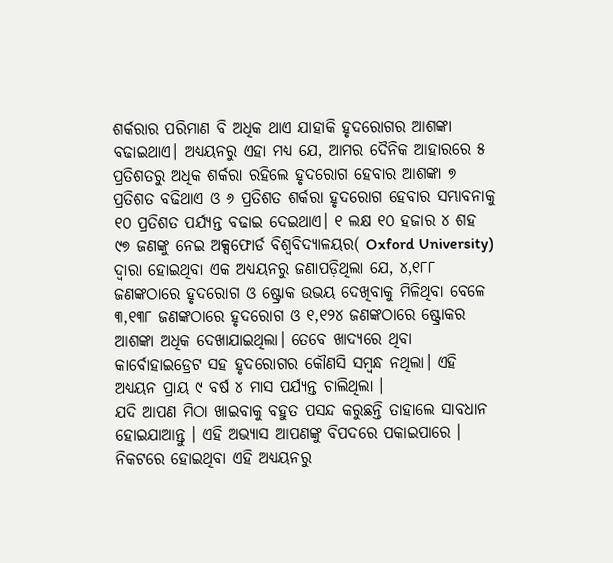ଶର୍କରାର ପରିମାଣ ବି ଅଧିକ ଥାଏ ଯାହାକି ହୃଦରୋଗର ଆଶଙ୍କା ବଢାଇଥାଏ। ଅଧ୍ୟୟନରୁ ଏହା ମଧ୍ୟ ଯେ, ଆମର ଦୈନିକ ଆହାରରେ ୫ ପ୍ରତିଶତରୁ ଅଧିକ ଶର୍କରା ରହିଲେ ହୃଦରୋଗ ହେବାର ଆଶଙ୍କା ୭ ପ୍ରତିଶତ ବଢିଥାଏ ଓ ୬ ପ୍ରତିଶତ ଶର୍କରା ହୃଦରୋଗ ହେବାର ସମ୍ଭାବନାକୁ ୧୦ ପ୍ରତିଶତ ପର୍ଯ୍ୟନ୍ତ ବଢାଇ ଦେଇଥାଏ। ୧ ଲକ୍ଷ ୧୦ ହଜାର ୪ ଶହ ୯୭ ଜଣଙ୍କୁ ନେଇ ଅକ୍ସଫୋର୍ଡ ବିଶ୍ୱବିଦ୍ୟାଳୟର( Oxford University) ଦ୍ୱାରା ହୋଇଥିବା ଏକ ଅଧ୍ୟୟନରୁ ଜଣାପଡ଼ିଥିଲା ଯେ, ୪,୧୮୮ ଜଣଙ୍କଠାରେ ହୃଦରୋଗ ଓ ଷ୍ଟ୍ରୋକ ଉଭୟ ଦେଖିବାକୁ ମିଳିଥିବା ବେଳେ ୩,୧୩୮ ଜଣଙ୍କଠାରେ ହୃଦରୋଗ ଓ ୧,୧୨୪ ଜଣଙ୍କଠାରେ ଷ୍ଟ୍ରୋକର ଆଶଙ୍କା ଅଧିକ ଦେଖାଯାଇଥିଲା। ତେବେ ଖାଦ୍ୟରେ ଥିବା କାର୍ବୋହାଇଡ୍ରେଟ ସହ ହୃଦରୋଗର କୌଣସି ସମ୍ବନ୍ଧ ନଥିଲା। ଏହି ଅଧ୍ୟୟନ ପ୍ରାୟ ୯ ବର୍ଷ ୪ ମାସ ପର୍ଯ୍ୟନ୍ତ ଚାଲିଥିଲା ।
ଯଦି ଆପଣ ମିଠା ଖାଇବାକୁ ବହୁତ ପସନ୍ଦ କରୁଛନ୍ତି ତାହାଲେ ସାବଧାନ ହୋଇଯାଆନ୍ତୁ । ଏହି ଅଭ୍ୟାସ ଆପଣଙ୍କୁ ବିପଦରେ ପକାଇପାରେ । ନିକଟରେ ହୋଇଥିବା ଏହି ଅଧ୍ୟୟନରୁ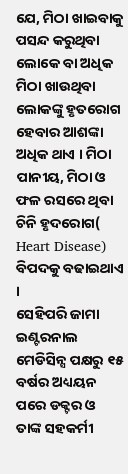ଯେ, ମିଠା ଖାଇବାକୁ ପସନ୍ଦ କରୁଥିବା ଲୋକେ ବା ଅଧିକ ମିଠା ଖାଉଥିବା ଲୋକଙ୍କୁ ହୃତରୋଗ ହେବାର ଆଶଙ୍କା ଅଧିକ ଥାଏ । ମିଠା ପାନୀୟ, ମିଠା ଓ ଫଳ ରସରେ ଥିବା ଚିନି ହୃଦରୋଗ( Heart Disease) ବିପଦକୁ ବଢାଇଥାଏ ।
ସେହିପରି ଜାମା ଇଣ୍ଟରନାଲ ମେଡିସିନ୍ସ ପକ୍ଷରୁ ୧୫ ବର୍ଷର ଅଧ୍ୟୟନ ପରେ ଡକ୍ଟର ଓ ତାଙ୍କ ସହକର୍ମୀ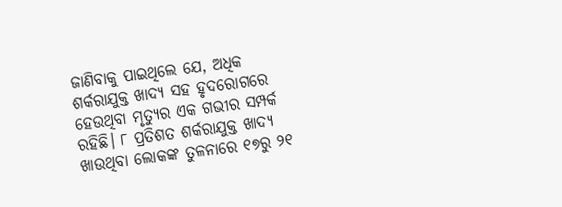ଜାଣିବାକୁ ପାଇଥିଲେ ଯେ, ଅଧିକ ଶର୍କରାଯୁକ୍ତ ଖାଦ୍ୟ ସହ ହୃଦରୋଗରେ ହେଉଥିବା ମୃତ୍ୟୁର ଏକ ଗଭୀର ସମ୍ପର୍କ ରହିଛି। ୮ ପ୍ରତିଶତ ଶର୍କରାଯୁକ୍ତ ଖାଦ୍ୟ ଖାଉଥିବା ଲୋକଙ୍କ ତୁଳନାରେ ୧୭ରୁ ୨୧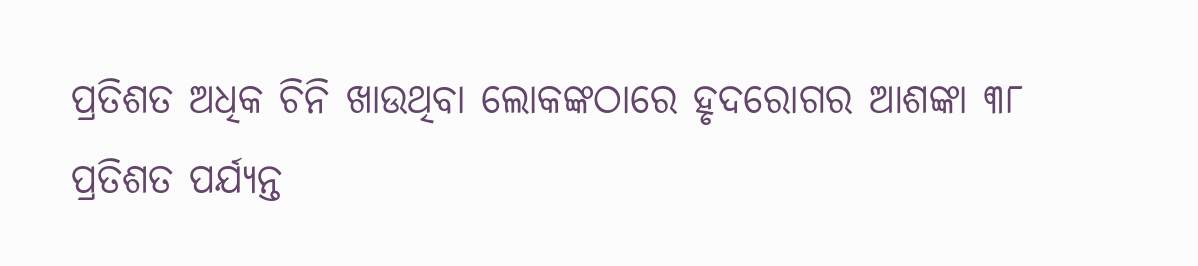ପ୍ରତିଶତ ଅଧିକ ଚିନି ଖାଉଥିବା ଲୋକଙ୍କଠାରେ ହୃଦରୋଗର ଆଶଙ୍କା ୩୮ ପ୍ରତିଶତ ପର୍ଯ୍ୟନ୍ତ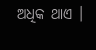ଅଧିକ ଥାଏ ।